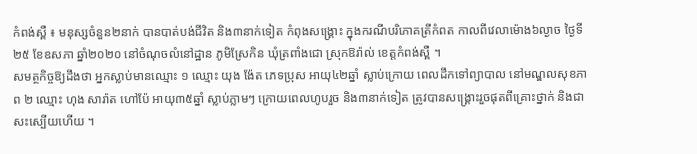កំពង់ស្ពឺ ៖ មនុស្សចំនួន២នាក់ បានបាត់បង់ជីវិត និង៣នាក់ទៀត កំពុងសង្គ្រោះ ក្នុងករណីបរិភោគត្រីកំពត កាលពីវេលាម៉ោង៦ល្ងាច ថ្ងៃទី២៥ ខែឧសភា ឆ្នាំ២០២០ នៅចំណុចលំនៅដ្ឋាន ភូមិស្រែកិន ឃុំត្រពាំងជោ ស្រុកឱរ៉ាល់ ខេត្តកំពង់ស្ពឺ ។
សមត្ថកិច្ចឱ្យដឹងថា អ្នកស្លាប់មានឈ្មោះ ១ ឈ្មោះ យុង ង៉ែត ភេទប្រុស អាយុ៤២ឆ្នាំ ស្លាប់ក្រោយ ពេលដឹកទៅព្យាបាល នៅមណ្ឌលសុខភាព ២ ឈ្មោះ ហុង សារ៉ាត ហៅប៉ែ អាយុ៣៥ឆ្នាំ ស្លាប់ភ្លាមៗ ក្រោយពេលហូបរួច និង៣នាក់ទៀត ត្រូវបានសង្រ្គោះរួចផុតពីគ្រោះថ្នាក់ និងជាសះស្បើយហើយ ។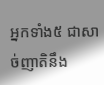អ្នកទាំង៥ ជាសាច់ញាតិនឹង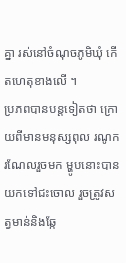គ្នា រស់នៅចំណុចភូមិឃុំ កើតហេតុខាងលើ ។
ប្រភពបានបន្តទៀតថា ក្រោយពីមានមនុស្សពុល រណូករណែលរួចមក ម្ហូបនោះបានយកទៅជះចោល រួចត្រូវសត្វមាន់និងឆ្កែ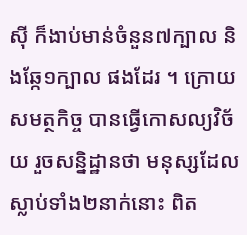ស៊ី ក៏ងាប់មាន់ចំនួន៧ក្បាល និងឆ្កែ១ក្បាល ផងដែរ ។ ក្រោយសមត្ថកិច្ច បានធ្វើកោសល្យវិច័យ រួចសន្និដ្ឋានថា មនុស្សដែលស្លាប់ទាំង២នាក់នោះ ពិត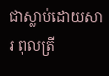ជាស្លាប់ដោយសារ ពុលត្រី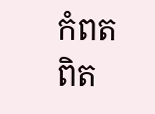កំពត ពិត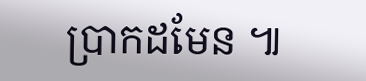ប្រាកដមែន ៕